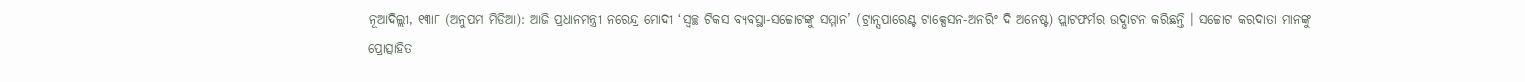ନୂଆଦିଲ୍ଲୀ, ୧୩ା୮ (ଅନୁପମ ମିଡିଆ): ଆଜି ପ୍ରଧାନମନ୍ତ୍ରୀ ନରେନ୍ଦ୍ର ମୋଦୀ ‘ସ୍ୱଚ୍ଛ ଟିକସ ବ୍ୟବସ୍ଥା-ସଚ୍ଚୋଟଙ୍କୁ ସମ୍ମାନ’ (ଟ୍ରାନ୍ସପାରେଣ୍ଟ ଟାକ୍ସେସନ-ଅନରିଂ ଦି ଅନେଷ୍ଟ) ପ୍ଲାଟଫର୍ମର ଉଦ୍ଘାଟନ କରିଛନ୍ତି । ସଚ୍ଚୋଟ କରଦାତା ମାନଙ୍କୁ ପ୍ରୋତ୍ସାହିତ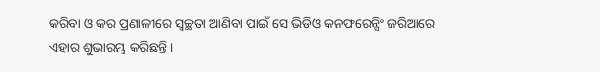କରିବା ଓ କର ପ୍ରଣାଳୀରେ ସ୍ୱଚ୍ଛତା ଆଣିବା ପାଇଁ ସେ ଭିଡିଓ କନଫରେନ୍ସିଂ ଜରିଆରେ ଏହାର ଶୁଭାରମ୍ଭ କରିଛନ୍ତି ।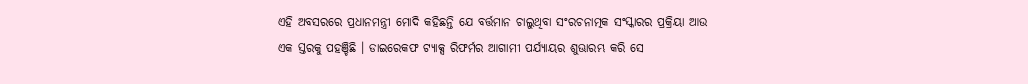ଏହି ଅବସରରେ ପ୍ରଧାନମନ୍ତ୍ରୀ ମୋଦି କହିଛନ୍ତି ଯେ ବର୍ତ୍ତମାନ ଚାଲୁଥିବା ସଂରଚନାତ୍ମକ ସଂସ୍କାରର ପ୍ରକ୍ରିୟା ଆଉ ଏକ ସ୍ତରକୁ ପହଞ୍ଚିଛି । ଡାଇରେକଫ ଟ୍ୟାକ୍ସ ରିଫର୍ମର ଆଗାମୀ ପର୍ଯ୍ୟାୟର ଶୁଊାରମ୍ଭ କରି ସେ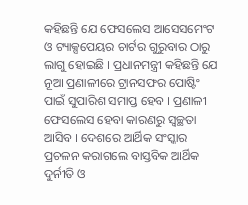କହିଛନ୍ତି ଯେ ଫେସଲେସ ଆସେସମେଂଟ ଓ ଟ୍ୟାକ୍ସପେୟର ଚାର୍ଟର ଗୁରୁବାର ଠାରୁ ଲାଗୁ ହୋଇଛି । ପ୍ରଧାନମନ୍ତ୍ରୀ କହିଛନ୍ତି ଯେ ନୂଆ ପ୍ରଣାଳୀରେ ଟ୍ରାନସଫର ପୋଷ୍ଟିଂ ପାଇଁ ସୁପାରିଶ ସମାପ୍ତ ହେବ । ପ୍ରଣାଳୀ ଫେସଲେସ ହେବା କାରଣରୁ ସ୍ୱଚ୍ଛତା ଆସିବ । ଦେଶରେ ଆର୍ଥିକ ସଂସ୍କାର ପ୍ରଚଳନ କରାଗଲେ ବାସ୍ତବିକ ଆର୍ଥିକ ଦୁର୍ନୀତି ଓ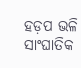ହଡ଼ପ ଭଳି ସାଂଘାତିକ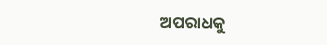ଅପରାଧକୁ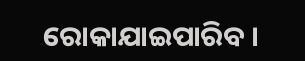ରୋକାଯାଇପାରିବ ।